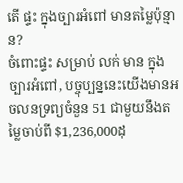តើ ផ្ទះ ក្នុងច្បារអំពៅ មានតម្លៃប៉ុន្មាន?
ចំពោះផ្ទះ សម្រាប់ លក់ មាន ក្នុងច្បារអំពៅ, បច្ចុប្បន្ននេះយើងមានអចលនទ្រព្យចំនួន 51 ជាមួយនឹងតម្លៃចាប់ពី $1,236,000ដុ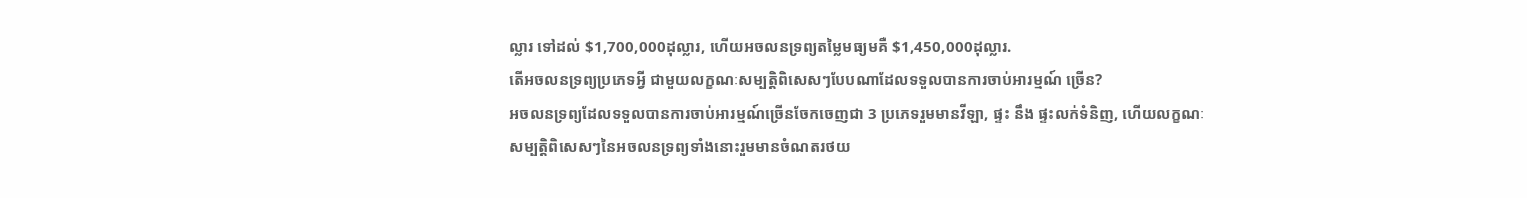ល្លារ ទៅដល់ $1,700,000ដុល្លារ, ហើយអចលនទ្រព្យតម្លៃមធ្យមគឺ $1,450,000ដុល្លារ.
តើអចលនទ្រព្យប្រភេទអ្វី ជាមួយលក្ខណៈសម្បត្តិពិសេសៗបែបណាដែលទទួលបានការចាប់អារម្មណ៍ ច្រើន?
អចលនទ្រព្យដែលទទួលបានការចាប់អារម្មណ៍ច្រើនចែកចេញជា 3 ប្រភេទរួមមានវីឡា, ផ្ទះ នឹង ផ្ទះលក់ទំនិញ, ហើយលក្ខណៈសម្បត្តិពិសេសៗនៃអចលនទ្រព្យទាំងនោះរួមមានចំណតរថយ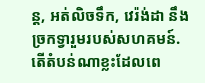ន្ត, អត់លិចទឹក, វេរ៉ង់ដា នឹង ច្រកទ្វារួមរបស់សហគមន៍.
តើតំបន់ណាខ្លះដែលពេ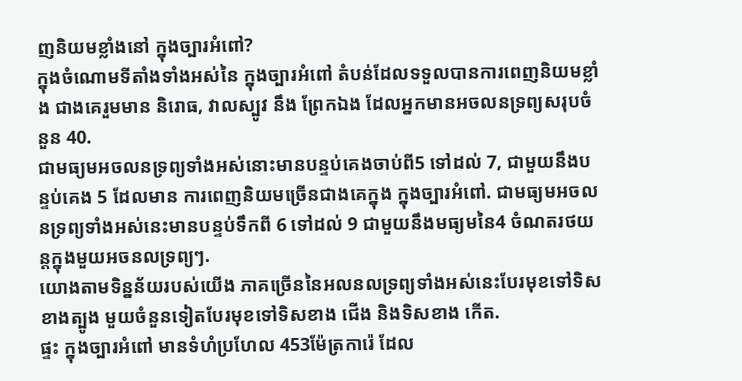ញនិយមខ្លាំងនៅ ក្នុងច្បារអំពៅ?
ក្នុងចំណោមទីតាំងទាំងអស់នៃ ក្នុងច្បារអំពៅ តំបន់ដែលទទួលបានការពេញនិយមខ្លាំង ជាងគេរួមមាន និរោធ, វាលស្បូវ នឹង ព្រែកឯង ដែលអ្នកមានអចលនទ្រព្យសរុបចំនួន 40.
ជាមធ្យមអចលនទ្រព្យទាំងអស់នោះមានបន្ទប់គេងចាប់ពី5 ទៅដល់ 7, ជាមួយនឹងបន្ទប់គេង 5 ដែលមាន ការពេញនិយមច្រើនជាងគេក្នុង ក្នុងច្បារអំពៅ. ជាមធ្យមអចលនទ្រព្យទាំងអស់នេះមានបន្ទប់ទឹកពី 6 ទៅដល់ 9 ជាមួយនឹងមធ្យមនៃ4 ចំណតរថយន្តក្នុងមួយអចនលទ្រព្យៗ.
យោងតាមទិន្នន័យរបស់យើង ភាគច្រើននៃអលនលទ្រព្យទាំងអស់នេះបែរមុខទៅទិសខាងត្បូង មួយចំនួនទៀតបែរមុខទៅទិសខាង ជើង និងទិសខាង កើត.
ផ្ទះ ក្នុងច្បារអំពៅ មានទំហំប្រហែល 453ម៉ែត្រការ៉េ ដែល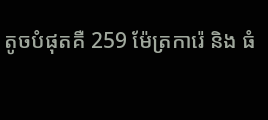តូចបំផុតគឺ 259 ម៉ែត្រការ៉េ និង ធំ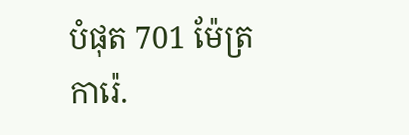បំផុត 701 ម៉ែត្រការ៉េ.